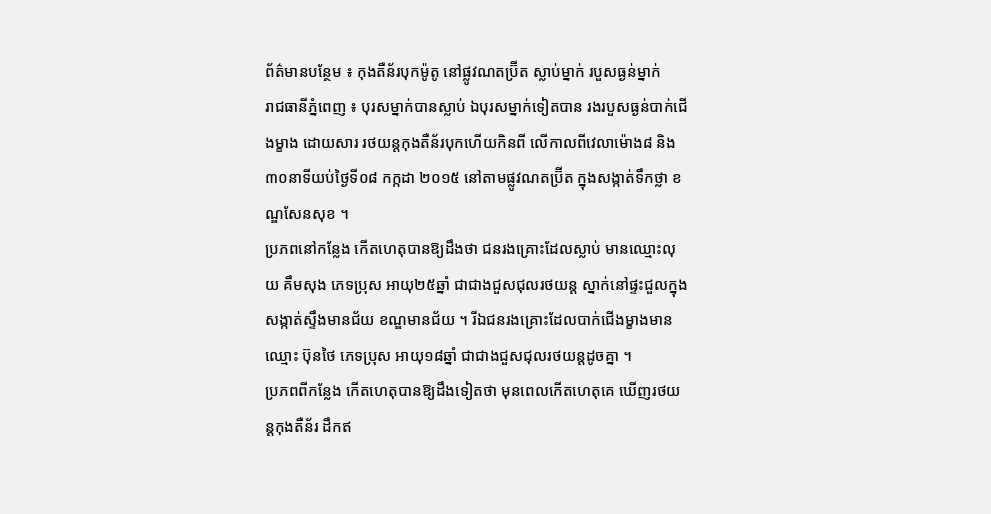ព័ត៌មានបន្ថែម ៖ កុងតឺន័របុកម៉ូតូ នៅផ្លូវណតប្រ៊ីត ស្លាប់ម្នាក់ របួសធ្ងន់ម្នាក់
រាជធានីភ្នំពេញ ៖ បុរសម្នាក់បានស្លាប់ ឯបុរសម្នាក់ទៀតបាន រងរបួសធ្ងន់បាក់ជើងម្ខាង ដោយសារ រថយន្តកុងតឺន័របុកហើយកិនពី លើកាលពីវេលាម៉ោង៨ និង៣០នាទីយប់ថ្ងៃទី០៨ កក្កដា ២០១៥ នៅតាមផ្លូវណតប្រ៊ីត ក្នុងសង្កាត់ទឹកថ្លា ខណ្ឌសែនសុខ ។
ប្រភពនៅកន្លែង កើតហេតុបានឱ្យដឹងថា ជនរងគ្រោះដែលស្លាប់ មានឈ្មោះលុយ គឹមសុង ភេទប្រុស អាយុ២៥ឆ្នាំ ជាជាងជួសជុលរថយន្ត ស្នាក់នៅផ្ទះជួលក្នុង សង្កាត់ស្ទឹងមានជ័យ ខណ្ឌមានជ័យ ។ រីឯជនរងគ្រោះដែលបាក់ជើងម្ខាងមានឈ្មោះ ប៊ុនថៃ ភេទប្រុស អាយុ១៨ឆ្នាំ ជាជាងជួសជុលរថយន្តដូចគ្នា ។
ប្រភពពីកន្លែង កើតហេតុបានឱ្យដឹងទៀតថា មុនពេលកើតហេតុគេ ឃើញរថយន្តកុងតឺន័រ ដឹកឥ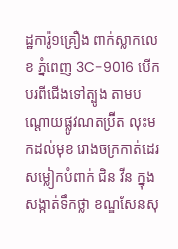ដ្ឋការ៉ូ១គ្រឿង ពាក់ស្លាកលេខ ភ្នំពេញ 3C-9016 បើកបរពីជើងទៅត្បូង តាមបណ្តោយផ្លូវណតប្រ៊ីត លុះមកដល់មុខ រោងចក្រកាត់ដេរសម្លៀកបំពាក់ ជិន វីន ក្នុងសង្កាត់ទឹកថ្លា ខណ្ឌសែនសុ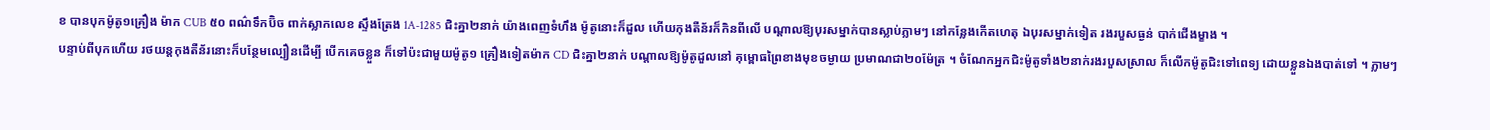ខ បានបុកម៉ូតូ១គ្រឿង ម៉ាក CUB ៥០ ពណ៌ទឹកប៊ិច ពាក់ស្លាកលេខ ស្ទឹងត្រែង 1A-1285 ជិះគ្នា២នាក់ យ៉ាងពេញទំហឹង ម៉ូតូនោះក៏ដួល ហើយកុងតឺន័រក៏កិនពីលើ បណ្តាលឱ្យបុរសម្នាក់បានស្លាប់ភ្លាមៗ នៅកន្លែងកើតហេតុ ឯបុរសម្នាក់ទៀត រងរបួសធ្ងន់ បាក់ជើងម្ខាង ។
បន្ទាប់ពីបុកហើយ រថយន្តកុងតឺន័រនោះក៏បន្ថែមល្បឿនដើម្បី បើកគេចខ្លួន ក៏ទៅប៉ះជាមួយម៉ូតូ១ គ្រឿងទៀតម៉ាក CD ជិះគ្នា២នាក់ បណ្តាលឱ្យម៉ូតូដួលនៅ គុម្ពោធព្រៃខាងមុខចម្ងាយ ប្រមាណជា២០ម៉ែត្រ ។ ចំណែកអ្នកជិះម៉ូតូទាំង២នាក់រងរបួសស្រាល ក៏លើកម៉ូតូជិះទៅពេទ្យ ដោយខ្លួនឯងបាត់ទៅ ។ ភ្លាមៗ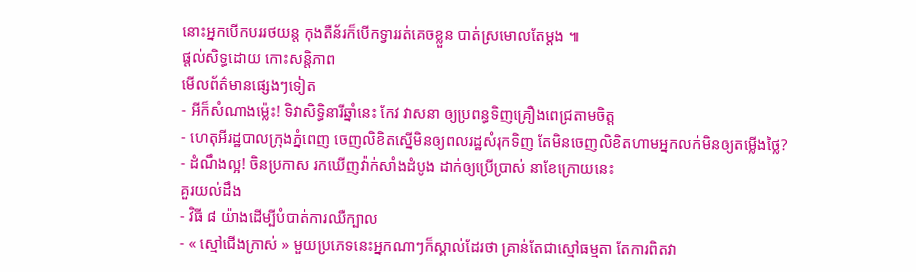នោះអ្នកបើកបររថយន្ត កុងតឺន័រក៏បើកទ្វាររត់គេចខ្លួន បាត់ស្រមោលតែម្តង ៕
ផ្តល់សិទ្ធដោយ កោះសន្តិភាព
មើលព័ត៌មានផ្សេងៗទៀត
- អីក៏សំណាងម្ល៉េះ! ទិវាសិទ្ធិនារីឆ្នាំនេះ កែវ វាសនា ឲ្យប្រពន្ធទិញគ្រឿងពេជ្រតាមចិត្ត
- ហេតុអីរដ្ឋបាលក្រុងភ្នំពេញ ចេញលិខិតស្នើមិនឲ្យពលរដ្ឋសំរុកទិញ តែមិនចេញលិខិតហាមអ្នកលក់មិនឲ្យតម្លើងថ្លៃ?
- ដំណឹងល្អ! ចិនប្រកាស រកឃើញវ៉ាក់សាំងដំបូង ដាក់ឲ្យប្រើប្រាស់ នាខែក្រោយនេះ
គួរយល់ដឹង
- វិធី ៨ យ៉ាងដើម្បីបំបាត់ការឈឺក្បាល
- « ស្មៅជើងក្រាស់ » មួយប្រភេទនេះអ្នកណាៗក៏ស្គាល់ដែរថា គ្រាន់តែជាស្មៅធម្មតា តែការពិតវា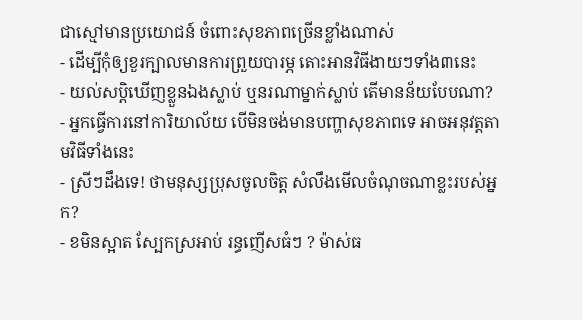ជាស្មៅមានប្រយោជន៍ ចំពោះសុខភាពច្រើនខ្លាំងណាស់
- ដើម្បីកុំឲ្យខួរក្បាលមានការព្រួយបារម្ភ តោះអានវិធីងាយៗទាំង៣នេះ
- យល់សប្តិឃើញខ្លួនឯងស្លាប់ ឬនរណាម្នាក់ស្លាប់ តើមានន័យបែបណា?
- អ្នកធ្វើការនៅការិយាល័យ បើមិនចង់មានបញ្ហាសុខភាពទេ អាចអនុវត្តតាមវិធីទាំងនេះ
- ស្រីៗដឹងទេ! ថាមនុស្សប្រុសចូលចិត្ត សំលឹងមើលចំណុចណាខ្លះរបស់អ្នក?
- ខមិនស្អាត ស្បែកស្រអាប់ រន្ធញើសធំៗ ? ម៉ាស់ធ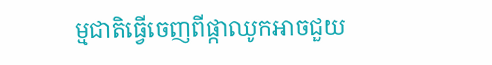ម្មជាតិធ្វើចេញពីផ្កាឈូកអាចជួយ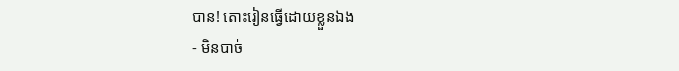បាន! តោះរៀនធ្វើដោយខ្លួនឯង
- មិនបាច់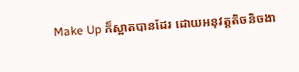Make Up ក៏ស្អាតបានដែរ ដោយអនុវត្តតិចនិចងា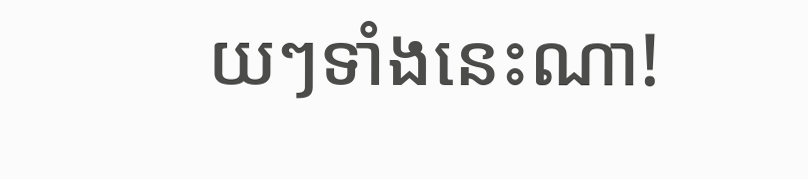យៗទាំងនេះណា!